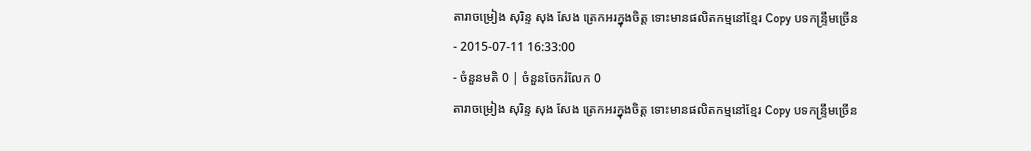តារាចម្រៀង សុរិន្ទ សុង សែង ត្រេកអរក្នុងចិត្ត ទោះមានផលិតកម្មនៅខ្មែរ Copy បទកន្ទឹ្រមច្រើន
- 2015-07-11 16:33:00
- ចំនួនមតិ 0 | ចំនួនចែករំលែក 0
តារាចម្រៀង សុរិន្ទ សុង សែង ត្រេកអរក្នុងចិត្ត ទោះមានផលិតកម្មនៅខ្មែរ Copy បទកន្ទឹ្រមច្រើន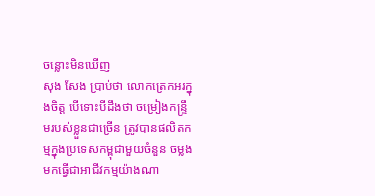ចន្លោះមិនឃើញ
សុង សែង ប្រាប់ថា លោកត្រេកអរក្នុងចិត្ត បើទោះបីដឹងថា ចម្រៀងកន្ទ្រឹមរបស់ខ្លួនជាច្រើន ត្រូវបានផលិតកម្មក្នុងប្រទេសកម្ពុជាមួយចំនួន ចម្លងមកធ្វើជាអាជីវកម្មយ៉ាងណា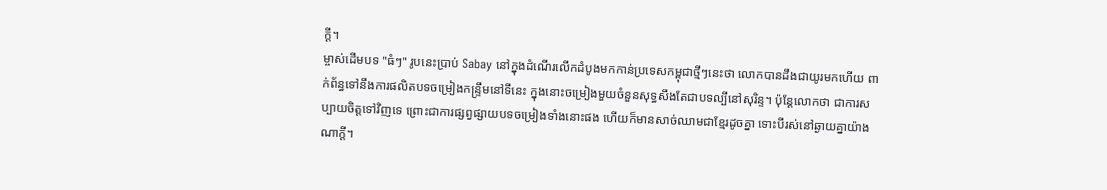ក្ដី។
ម្ចាស់ដើមបទ "ធំៗ" រូបនេះប្រាប់ Sabay នៅក្នុងដំណើរលើកដំបូងមកកាន់ប្រទេសកម្ពុជាថ្មីៗនេះថា លោកបានដឹងជាយូរមកហើយ ពាក់ព័ន្ធទៅនឹងការផលិតបទចម្រៀងកន្ទ្រឹមនៅទីនេះ ក្នុងនោះចម្រៀងមួយចំនួនសុទ្ធសឹងតែជាបទល្បីនៅសុរិន្ទ។ ប៉ុន្តែលោកថា ជាការសប្បាយចិត្តទៅវិញទេ ព្រោះជាការផ្សព្វផ្សាយបទចម្រៀងទាំងនោះផង ហើយក៏មានសាច់ឈាមជាខ្មែរដូចគ្នា ទោះបីរស់នៅឆ្ងាយគ្នាយ៉ាងណាក្ដី។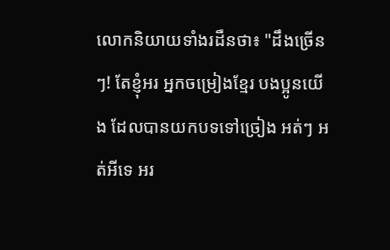លោកនិយាយទាំងរដឺនថា៖ "ដឹងច្រើនៗ! តែខ្ញុំអរ អ្នកចម្រៀងខ្មែរ បងប្អូនយើង ដែលបានយកបទទៅច្រៀង អត់ៗ អត់អីទេ អរ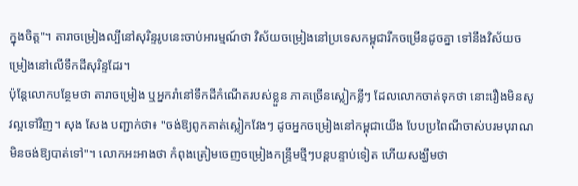ក្នុងចិត្ត"។ តារាចម្រៀងល្បីនៅសុរិន្ទរូបនេះចាប់អារម្មណ៍ថា វិស័យចម្រៀងនៅប្រទេសកម្ពុជារីកចម្រើនដូចគ្នា ទៅនឹងវិស័យចម្រៀងនៅលើទឹកដីសុរិន្ទដែរ។
ប៉ុន្តែលោកបន្ថែមថា តារាចម្រៀង ឬអ្នករាំនៅទឹកដីកំណើតរបស់ខ្លួន ភាគច្រើនស្លៀកខ្លីៗ ដែលលោកចាត់ទុកថា នោះរឿងមិនសូវល្អទៅវិញ។ សុង សែង បញ្ជាក់ថា៖ "ចង់ឱ្យពូកគាត់ស្លៀកវែងៗ ដូចអ្នកចម្រៀងនៅកម្ពុជាយើង បែបប្រពៃណីចាស់បរមបុរាណ មិនចង់ឱ្យបាត់ទៅ"។ លោកអះអាងថា កំពុងត្រៀមចេញចម្រៀងកន្ទ្រឹមថ្មីៗបន្តបន្ទាប់ទៀត ហើយសង្ឃឹមថា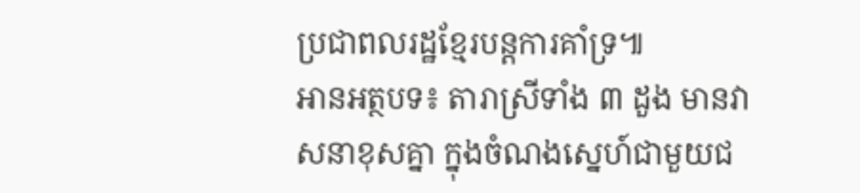ប្រជាពលរដ្ឋខ្មែរបន្តការគាំទ្រ៕
អានអត្ថបទ៖ តារាស្រីទាំង ៣ ដួង មានវាសនាខុសគ្នា ក្នុងចំណងស្នេហ៍ជាមួយជ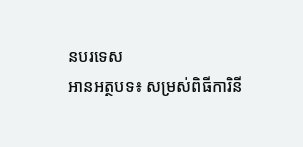នបរទេស
អានអត្ថបទ៖ សម្រស់ពិធីការិនី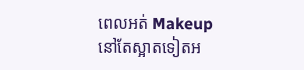ពេលអត់ Makeup នៅតែស្អាតទៀតអ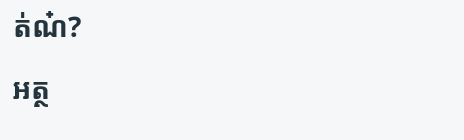ត់ណ៎?
អត្ថ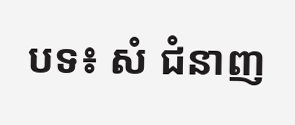បទ៖ សំ ជំនាញ